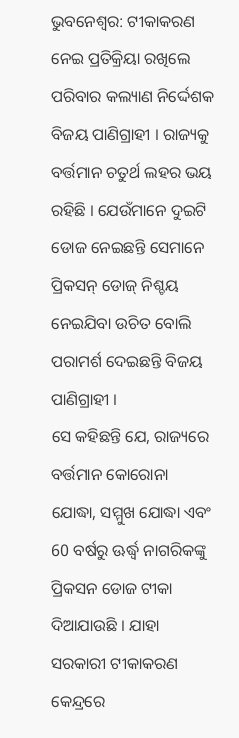ଭୁବନେଶ୍ବର: ଟୀକାକରଣ ନେଇ ପ୍ରତିକ୍ରିୟା ରଖିଲେ ପରିବାର କଲ୍ୟାଣ ନିର୍ଦ୍ଦେଶକ ବିଜୟ ପାଣିଗ୍ରାହୀ । ରାଜ୍ୟକୁ ବର୍ତ୍ତମାନ ଚତୁର୍ଥ ଲହର ଭୟ ରହିଛି । ଯେଉଁମାନେ ଦୁଇଟି ଡୋଜ ନେଇଛନ୍ତି ସେମାନେ ପ୍ରିକସନ୍ ଡୋଜ୍ ନିଶ୍ଚୟ ନେଇଯିବା ଉଚିତ ବୋଲି ପରାମର୍ଶ ଦେଇଛନ୍ତି ବିଜୟ ପାଣିଗ୍ରାହୀ ।
ସେ କହିଛନ୍ତି ଯେ, ରାଜ୍ୟରେ ବର୍ତ୍ତମାନ କୋରୋନା ଯୋଦ୍ଧା, ସମ୍ମୁଖ ଯୋଦ୍ଧା ଏବଂ 60 ବର୍ଷରୁ ଊର୍ଦ୍ଧ୍ବ ନାଗରିକଙ୍କୁ ପ୍ରିକସନ ଡୋଜ ଟୀକା ଦିଆଯାଉଛି । ଯାହା ସରକାରୀ ଟୀକାକରଣ କେନ୍ଦ୍ରରେ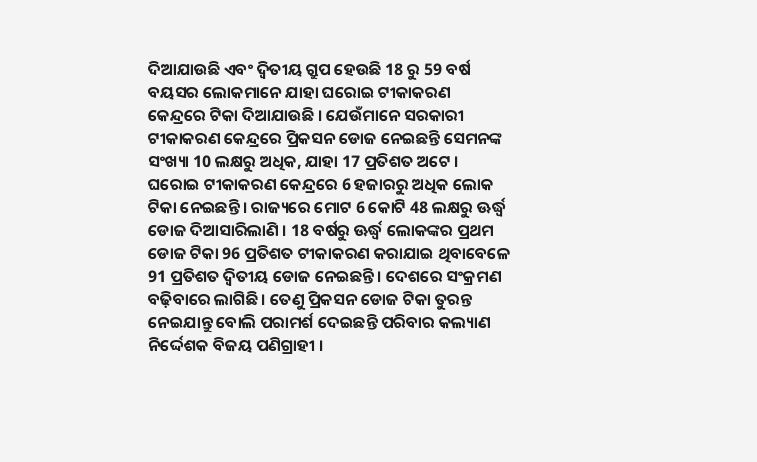ଦିଆଯାଉଛି ଏବଂ ଦ୍ୱିତୀୟ ଗ୍ରୁପ ହେଉଛି 18 ରୁ 59 ବର୍ଷ ବୟସର ଲୋକମାନେ ଯାହା ଘରୋଇ ଟୀକାକରଣ କେନ୍ଦ୍ରରେ ଟିକା ଦିଆଯାଉଛି । ଯେଉଁମାନେ ସରକାରୀ ଟୀକାକରଣ କେନ୍ଦ୍ରରେ ପ୍ରିକସନ ଡୋଜ ନେଇଛନ୍ତି ସେମନଙ୍କ ସଂଖ୍ୟା 10 ଲକ୍ଷରୁ ଅଧିକ, ଯାହା 17 ପ୍ରତିଶତ ଅଟେ ।
ଘରୋଇ ଟୀକାକରଣ କେନ୍ଦ୍ରରେ 6 ହଜାରରୁ ଅଧିକ ଲୋକ ଟିକା ନେଇଛନ୍ତି । ରାଜ୍ୟରେ ମୋଟ 6 କୋଟି 48 ଲକ୍ଷରୁ ଊର୍ଦ୍ଧ୍ୱ ଡୋଜ ଦିଆସାରିଲାଣି । 18 ବର୍ଷରୁ ଊର୍ଦ୍ଧ୍ବ ଲୋକଙ୍କର ପ୍ରଥମ ଡୋଜ ଟିକା 96 ପ୍ରତିଶତ ଟୀକାକରଣ କରାଯାଇ ଥିବାବେଳେ 91 ପ୍ରତିଶତ ଦ୍ୱିତୀୟ ଡୋଜ ନେଇଛନ୍ତି । ଦେଶରେ ସଂକ୍ରମଣ ବଢ଼ିବାରେ ଲାଗିଛି । ତେଣୁ ପ୍ରିକସନ ଡୋଜ ଟିକା ତୁରନ୍ତ ନେଇଯାନ୍ତୁ ବୋଲି ପରାମର୍ଶ ଦେଇଛନ୍ତି ପରିବାର କଲ୍ୟାଣ ନିର୍ଦ୍ଦେଶକ ବିଜୟ ପଣିଗ୍ରାହୀ ।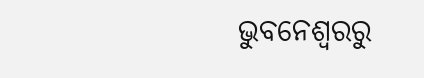ଭୁବନେଶ୍ବରରୁ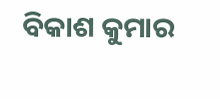ବିକାଶ କୁମାର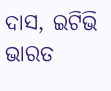ଦାସ, ଇଟିଭି ଭାରତ